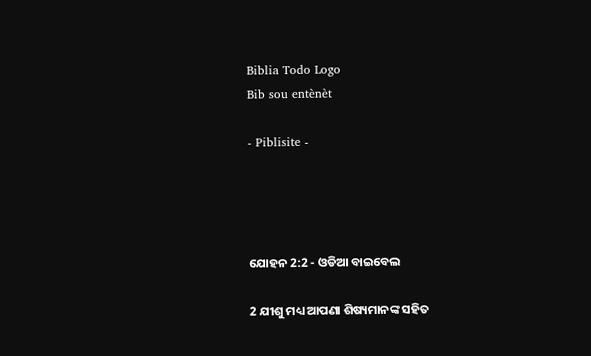Biblia Todo Logo
Bib sou entènèt

- Piblisite -




ଯୋହନ 2:2 - ଓଡିଆ ବାଇବେଲ

2 ଯୀଶୁ ମଧ୍ୟ ଆପଣା ଶିଷ୍ୟମାନଙ୍କ ସହିତ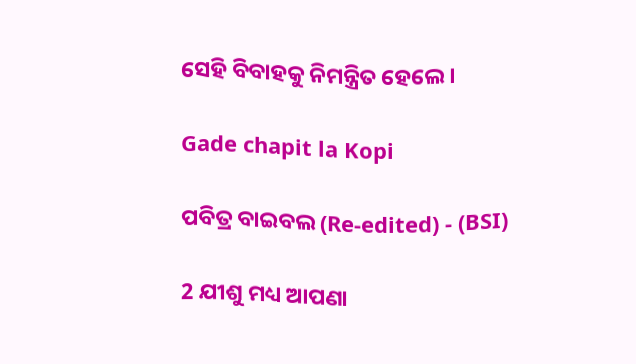ସେହି ବିବାହକୁ ନିମନ୍ତ୍ରିତ ହେଲେ ।

Gade chapit la Kopi

ପବିତ୍ର ବାଇବଲ (Re-edited) - (BSI)

2 ଯୀଶୁ ମଧ୍ୟ ଆପଣା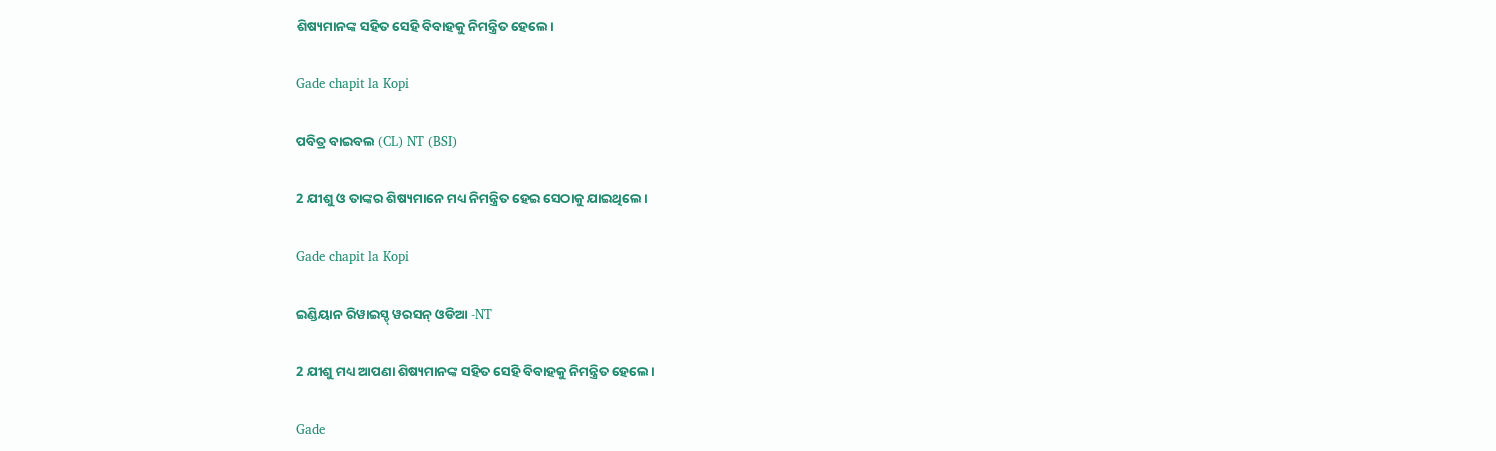ଶିଷ୍ୟମାନଙ୍କ ସହିତ ସେହି ବିବାହକୁ ନିମନ୍ତ୍ରିତ ହେଲେ।

Gade chapit la Kopi

ପବିତ୍ର ବାଇବଲ (CL) NT (BSI)

2 ଯୀଶୁ ଓ ତାଙ୍କର ଶିଷ୍ୟମାନେ ମଧ୍ୟ ନିମନ୍ତ୍ରିତ ହେଇ ସେଠାକୁ ଯାଇଥିଲେ।

Gade chapit la Kopi

ଇଣ୍ଡିୟାନ ରିୱାଇସ୍ଡ୍ ୱରସନ୍ ଓଡିଆ -NT

2 ଯୀଶୁ ମଧ୍ୟ ଆପଣା ଶିଷ୍ୟମାନଙ୍କ ସହିତ ସେହି ବିବାହକୁ ନିମନ୍ତ୍ରିତ ହେଲେ।

Gade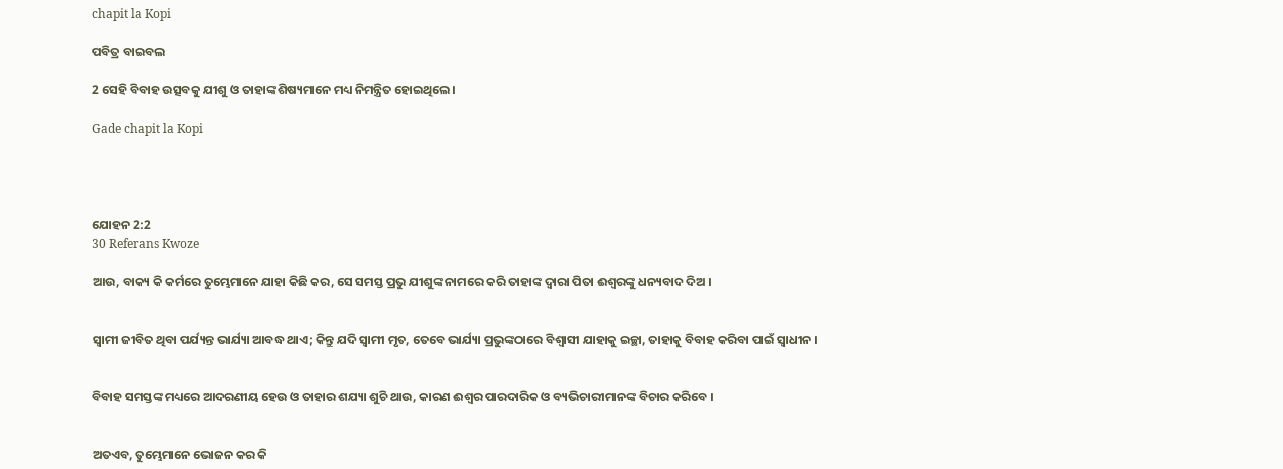chapit la Kopi

ପବିତ୍ର ବାଇବଲ

2 ସେହି ବିବାହ ଉତ୍ସବକୁ ଯୀଶୁ ଓ ତାହାଙ୍କ ଶିଷ୍ୟମାନେ ମଧ୍ୟ ନିମନ୍ତ୍ରିତ ହୋଇଥିଲେ।

Gade chapit la Kopi




ଯୋହନ 2:2
30 Referans Kwoze

ଆଉ, ବାକ୍ୟ କି କର୍ମରେ ତୁମ୍ଭେମାନେ ଯାହା କିଛି କର, ସେ ସମସ୍ତ ପ୍ରଭୁ ଯୀଶୁଙ୍କ ନାମରେ କରି ତାହାଙ୍କ ଦ୍ୱାରା ପିତା ଈଶ୍ୱରଙ୍କୁ ଧନ୍ୟବାଦ ଦିଅ ।


ସ୍ୱାମୀ ଜୀବିତ ଥିବା ପର୍ଯ୍ୟନ୍ତ ଭାର୍ଯ୍ୟା ଆବଦ୍ଧ ଥାଏ; କିନ୍ତୁ ଯଦି ସ୍ୱାମୀ ମୃତ, ତେବେ ଭାର୍ଯ୍ୟା ପ୍ରଭୁଙ୍କଠାରେ ବିଶ୍ୱାସୀ ଯାହାକୁ ଇଚ୍ଛା, ତାହାକୁ ବିବାହ କରିବା ପାଇଁ ସ୍ୱାଧୀନ ।


ବିବାହ ସମସ୍ତଙ୍କ ମଧ୍ୟରେ ଆଦରଣୀୟ ହେଉ ଓ ତାହାର ଶଯ୍ୟା ଶୁଚି ଥାଉ, କାରଣ ଈଶ୍ୱର ପାରଦାରିକ ଓ ବ୍ୟଭିଚାରୀମାନଙ୍କ ବିଚାର କରିବେ ।


ଅତଏବ, ତୁମ୍ଭେମାନେ ଭୋଜନ କର କି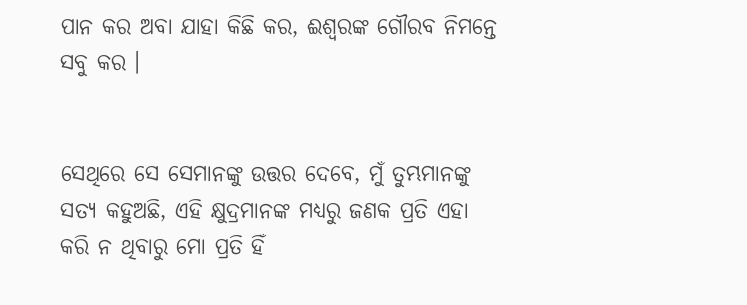ପାନ କର ଅବା ଯାହା କିଛି କର, ଈଶ୍ୱରଙ୍କ ଗୌରବ ନିମନ୍ତେ ସବୁ କର ।


ସେଥିରେ ସେ ସେମାନଙ୍କୁ ଉତ୍ତର ଦେବେ, ମୁଁ ତୁମ୍ଭମାନଙ୍କୁ ସତ୍ୟ କହୁଅଛି, ଏହି କ୍ଷୁଦ୍ରମାନଙ୍କ ମଧ୍ୟରୁ ଜଣକ ପ୍ରତି ଏହା କରି ନ ଥିବାରୁ ମୋ ପ୍ରତି ହିଁ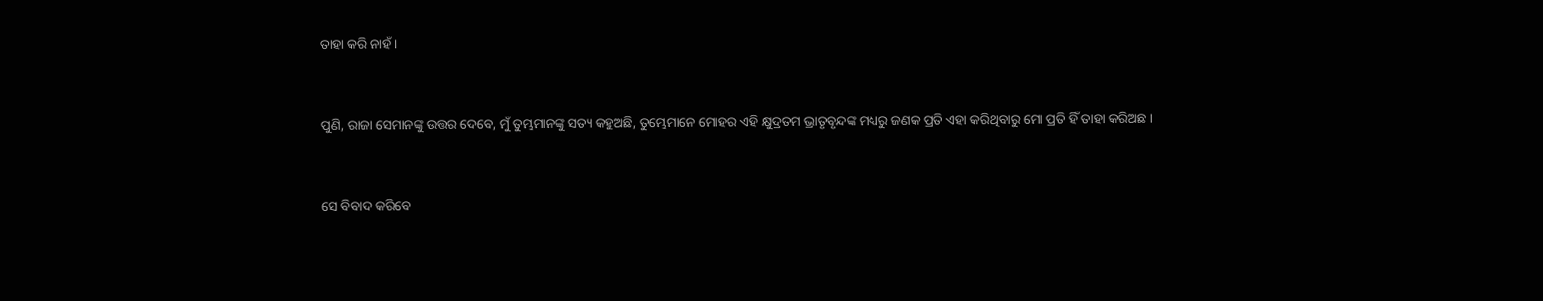ତାହା କରି ନାହଁ ।


ପୁଣି, ରାଜା ସେମାନଙ୍କୁ ଉତ୍ତର ଦେବେ, ମୁଁ ତୁମ୍ଭମାନଙ୍କୁ ସତ୍ୟ କହୁଅଛି, ତୁମ୍ଭେମାନେ ମୋହର ଏହି କ୍ଷୁଦ୍ରତମ ଭ୍ରାତୃବୃନ୍ଦଙ୍କ ମଧ୍ୟରୁ ଜଣକ ପ୍ରତି ଏହା କରିଥିବାରୁ ମୋ ପ୍ରତି ହିଁ ତାହା କରିଅଛ ।


ସେ ବିବାଦ କରିବେ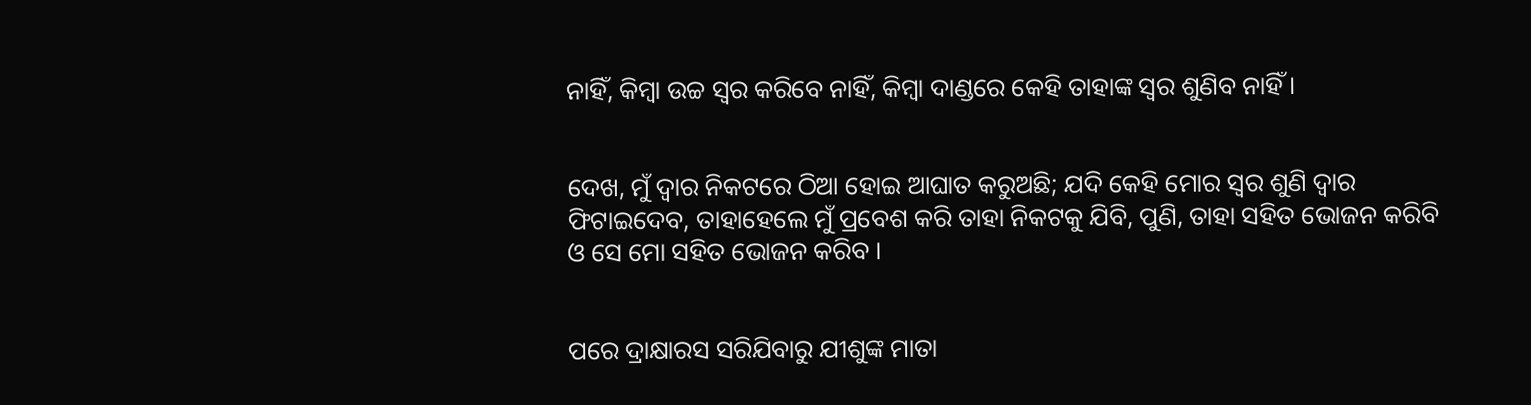ନାହିଁ, କିମ୍ବା ଉଚ୍ଚ ସ୍ୱର କରିବେ ନାହିଁ, କିମ୍ବା ଦାଣ୍ଡରେ କେହି ତାହାଙ୍କ ସ୍ୱର ଶୁଣିବ ନାହିଁ ।


ଦେଖ, ମୁଁ ଦ୍ୱାର ନିକଟରେ ଠିଆ ହୋଇ ଆଘାତ କରୁଅଛି; ଯଦି କେହି ମୋର ସ୍ୱର ଶୁଣି ଦ୍ୱାର ଫିଟାଇଦେବ, ତାହାହେଲେ ମୁଁ ପ୍ରବେଶ କରି ତାହା ନିକଟକୁ ଯିବି, ପୁଣି, ତାହା ସହିତ ଭୋଜନ କରିବି ଓ ସେ ମୋ ସହିତ ଭୋଜନ କରିବ ।


ପରେ ଦ୍ରାକ୍ଷାରସ ସରିଯିବାରୁ ଯୀଶୁଙ୍କ ମାତା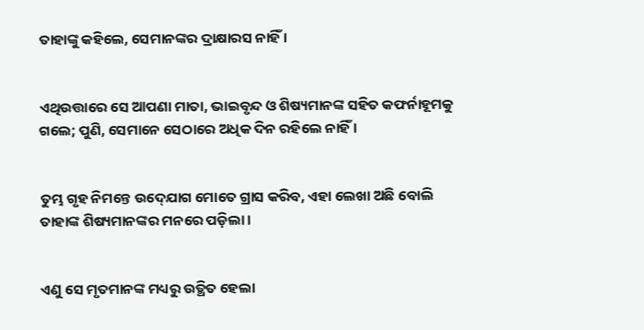ତାହାଙ୍କୁ କହିଲେ, ସେମାନଙ୍କର ଦ୍ରାକ୍ଷାରସ ନାହିଁ ।


ଏଥିଉତ୍ତାରେ ସେ ଆପଣା ମାତା, ଭାଇବୃନ୍ଦ ଓ ଶିଷ୍ୟମାନଙ୍କ ସହିତ କଫର୍ନାହୂମକୁ ଗଲେ; ପୁଣି, ସେମାନେ ସେଠାରେ ଅଧିକ ଦିନ ରହିଲେ ନାହିଁ ।


ତୁମ୍ଭ ଗୃହ ନିମନ୍ତେ ଉଦ୍‍ଯୋଗ ମୋତେ ଗ୍ରାସ କରିବ, ଏହା ଲେଖା ଅଛି ବୋଲି ତାହାଙ୍କ ଶିଷ୍ୟମାନଙ୍କର ମନରେ ପଡ଼ିଲା ।


ଏଣୁ ସେ ମୃତମାନଙ୍କ ମଧ୍ୟରୁ ଉତ୍ଥିତ ହେଲା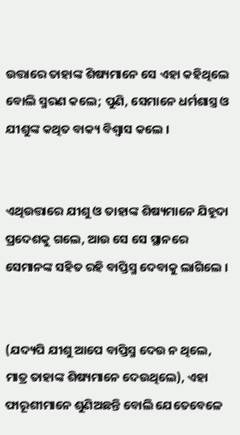ଉତ୍ତାରେ ତାହାଙ୍କ ଶିଷ୍ୟମାନେ ସେ ଏହା କହିଥିଲେ ବୋଲି ସ୍ମରଣ କଲେ; ପୁଣି, ସେମାନେ ଧର୍ମଶାସ୍ତ୍ର ଓ ଯୀଶୁଙ୍କ କଥିତ ବାକ୍ୟ ବିଶ୍ୱାସ କଲେ ।


ଏଥିଉତ୍ତାରେ ଯୀଶୁ ଓ ତାହାଙ୍କ ଶିଷ୍ୟମାନେ ଯିହୂଦା ପ୍ରଦେଶକୁ ଗଲେ, ଆଉ ସେ ସେ ସ୍ଥାନରେ ସେମାନଙ୍କ ସହିତ ରହି ବାପ୍ତିସ୍ମ ଦେବାକୁ ଲାଗିଲେ ।


(ଯଦ୍ୟପି ଯୀଶୁ ଆପେ ବାପ୍ତିସ୍ମ ଦେଉ ନ ଥିଲେ, ମାତ୍ର ତାହାଙ୍କ ଶିଷ୍ୟମାନେ ଦେଉଥିଲେ), ଏହା ଫାରୂଶୀମାନେ ଶୁଣିଅଛନ୍ତି ବୋଲି ଯେତେବେଳେ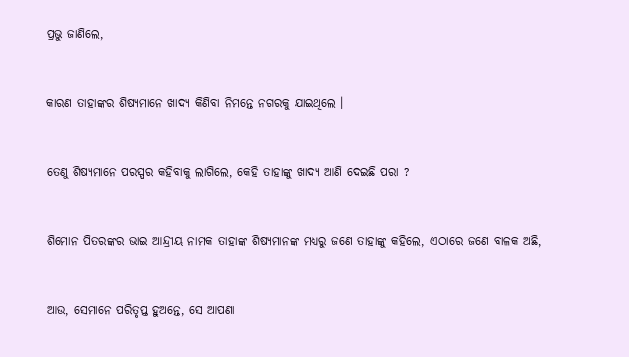ପ୍ରଭୁ ଜାଣିଲେ,


କାରଣ ତାହାଙ୍କର ଶିଷ୍ୟମାନେ ଖାଦ୍ୟ କିଣିବା ନିମନ୍ତେ ନଗରକୁ ଯାଇଥିଲେ ।


ତେଣୁ ଶିଷ୍ୟମାନେ ପରସ୍ପର କହିବାକୁ ଲାଗିଲେ, କେହି ତାହାଙ୍କୁ ଖାଦ୍ୟ ଆଣି ଦେଇଛି ପରା ?


ଶିମୋନ ପିତରଙ୍କର ଭାଇ ଆନ୍ଦ୍ରୀୟ ନାମକ ତାହାଙ୍କ ଶିଷ୍ୟମାନଙ୍କ ମଧ୍ୟରୁ ଜଣେ ତାହାଙ୍କୁ କହିଲେ, ଏଠାରେ ଜଣେ ବାଳକ ଅଛି,


ଆଉ, ସେମାନେ ପରିତୃପ୍ତ ହୁଅନ୍ତେ, ସେ ଆପଣା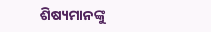ଶିଷ୍ୟମାନଙ୍କୁ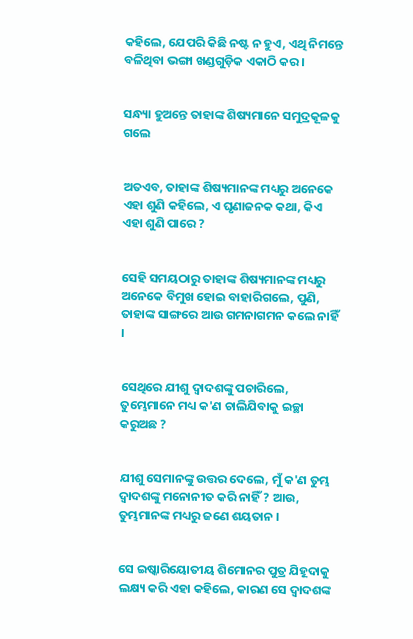କହିଲେ, ଯେପରି କିଛି ନଷ୍ଟ ନ ହୁଏ, ଏଥି ନିମନ୍ତେ ବଳିଥିବା ଭଙ୍ଗା ଖଣ୍ଡଗୁଡ଼ିକ ଏକାଠି କର ।


ସନ୍ଧ୍ୟା ହୁଅନ୍ତେ ତାହାଙ୍କ ଶିଷ୍ୟମାନେ ସମୁଦ୍ରକୂଳକୁ ଗଲେ


ଅତଏବ, ତାହାଙ୍କ ଶିଷ୍ୟମାନଙ୍କ ମଧ୍ୟରୁ ଅନେକେ ଏହା ଶୁଣି କହିଲେ, ଏ ଘୃଣାଜନକ କଥା, କିଏ ଏହା ଶୁଣି ପାରେ ?


ସେହି ସମୟଠାରୁ ତାହାଙ୍କ ଶିଷ୍ୟମାନଙ୍କ ମଧ୍ୟରୁ ଅନେକେ ବିମୁଖ ହୋଇ ବାହାରିଗଲେ, ପୁଣି, ତାହାଙ୍କ ସାଙ୍ଗରେ ଆଉ ଗମନାଗମନ କଲେ ନାହିଁ ।


ସେଥିରେ ଯୀଶୁ ଦ୍ୱାଦଶଙ୍କୁ ପଚାରିଲେ, ତୁମ୍ଭେମାନେ ମଧ୍ୟ କ'ଣ ଚାଲିଯିବାକୁ ଇଚ୍ଛା କରୁଅଛ ?


ଯୀଶୁ ସେମାନଙ୍କୁ ଉତ୍ତର ଦେଲେ, ମୁଁ କ'ଣ ତୁମ୍ଭ ଦ୍ୱାଦଶଙ୍କୁ ମନୋନୀତ କରି ନାହିଁ ? ଆଉ, ତୁମ୍ଭମାନଙ୍କ ମଧ୍ୟରୁ ଜଣେ ଶୟତାନ ।


ସେ ଇଷ୍କାରିୟୋତୀୟ ଶିମୋନର ପୁତ୍ର ଯିହୂଦାକୁ ଲକ୍ଷ୍ୟ କରି ଏହା କହିଲେ, କାରଣ ସେ ଦ୍ୱାଦଶଙ୍କ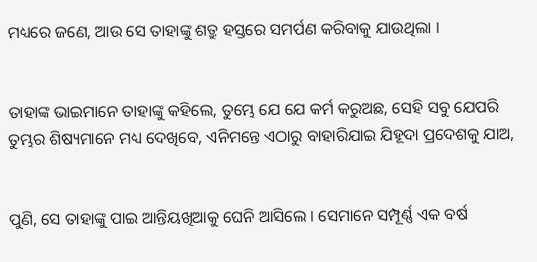ମଧ୍ୟରେ ଜଣେ, ଆଉ ସେ ତାହାଙ୍କୁ ଶତ୍ରୁ ହସ୍ତରେ ସମର୍ପଣ କରିବାକୁ ଯାଉଥିଲା ।


ତାହାଙ୍କ ଭାଇମାନେ ତାହାଙ୍କୁ କହିଲେ, ତୁମ୍ଭେ ଯେ ଯେ କର୍ମ କରୁଅଛ, ସେହି ସବୁ ଯେପରି ତୁମ୍ଭର ଶିଷ୍ୟମାନେ ମଧ୍ୟ ଦେଖିବେ, ଏନିମନ୍ତେ ଏଠାରୁ ବାହାରିଯାଇ ଯିହୂଦା ପ୍ରଦେଶକୁ ଯାଅ,


ପୁଣି, ସେ ତାହାଙ୍କୁ ପାଇ ଆନ୍ତିୟଖିଆକୁ ଘେନି ଆସିଲେ । ସେମାନେ ସମ୍ପୂର୍ଣ୍ଣ ଏକ ବର୍ଷ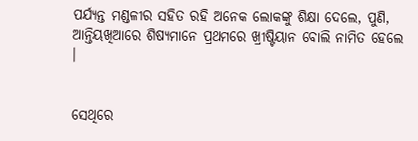ପର୍ଯ୍ୟନ୍ତ ମଣ୍ଡଳୀର ସହିତ ରହି ଅନେକ ଲୋକଙ୍କୁ ଶିକ୍ଷା ଦେଲେ, ପୁଣି, ଆନ୍ତିୟଖିଆରେ ଶିଷ୍ୟମାନେ ପ୍ରଥମରେ ଖ୍ରୀଷ୍ଟିୟାନ ବୋଲି ନାମିତ ହେଲେ ।


ସେଥିରେ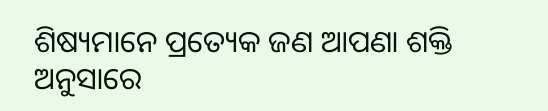ଶିଷ୍ୟମାନେ ପ୍ରତ୍ୟେକ ଜଣ ଆପଣା ଶକ୍ତି ଅନୁସାରେ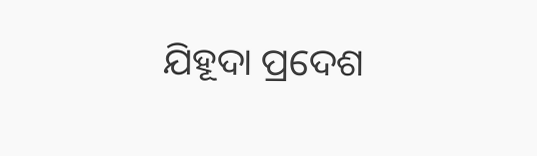ଯିହୂଦା ପ୍ରଦେଶ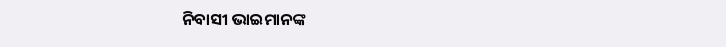ନିବାସୀ ଭାଇମାନଙ୍କ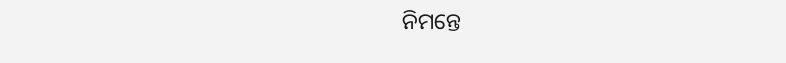ନିମନ୍ତେ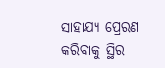ସାହାଯ୍ୟ ପ୍ରେରଣ କରିବାକୁ ସ୍ଥିର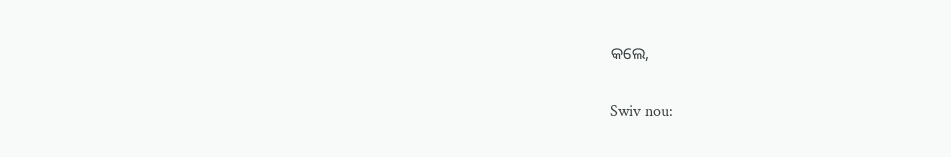କଲେ,


Swiv nou: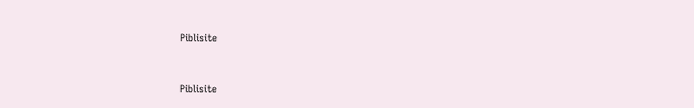Piblisite


Piblisite